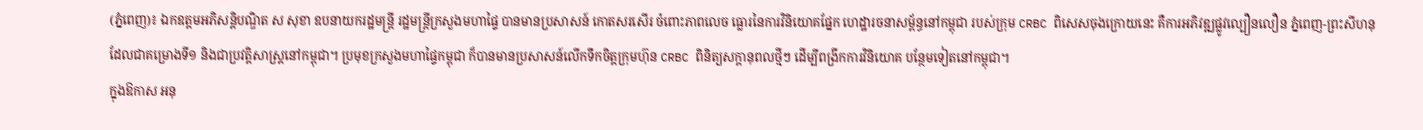(ភ្នំពេញ)៖ ឯកឧត្តមអភិសន្តិបណ្ឌិត ស សុខា ឧបនាយករដ្ឋមន្ត្រី រដ្ឋមន្ត្រីក្រសួងមហាផ្ទៃ បានមានប្រសាសន៍ កោតសរសើរ ចំពោះភាពលេច ធ្លោរនៃការវិនិយោគផ្នែក ហេដ្ឋារចនាសម្ព័ន្ធនៅកម្ពុជា របស់ក្រុម CRBC ពិសេសចុងក្រោយនេះ គឺការអភិវឌ្ឍផ្លូវល្បឿនលឿន ភ្នំពេញ-ព្រះសីហនុ ដែលជាគម្រោងទី១ និងជាប្រវត្តិសាស្ត្រនៅកម្ពុជា។ ប្រមុខក្រសួងមហាផ្ទៃកម្ពុជា ក៏បានមានប្រសាសន៍លើកទឹកចិត្តក្រុមហ៊ុន CRBC ពិនិត្យសក្ដានុពលថ្មីៗ ដើម្បីពង្រីកការវិនិយោគ បន្ថែមទៀតនៅកម្ពុជា។
ក្នុងឱកាស អនុ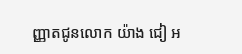ញ្ញាតជូនលោក យ៉ាង ជៀ អ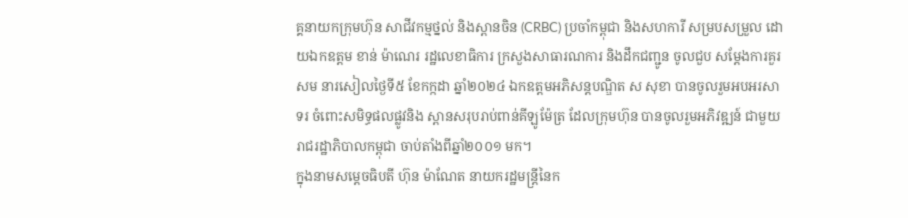គ្គនាយកក្រុមហ៊ុន សាជីវកម្មថ្នល់ និងស្ពានចិន (CRBC) ប្រចាំកម្ពុជា និងសហការី សម្របសម្រួល ដោយឯកឧត្តម ខាន់ ម៉ាណេរ រដ្ឋលេខាធិការ ក្រសួងសាធារណការ និងដឹកជញ្ជូន ចូលជួប សម្ដែងការគួរសម នារសៀលថ្ងៃទី៥ ខែកក្កដា ឆ្នាំ២០២៤ ឯកឧត្តមអភិសន្តបណ្ឌិត ស សុខា បានចូលរួមអបអរសាទរ ចំពោះសមិទ្ធផលផ្លូវនិង ស្ពានសរុបរាប់ពាន់គីឡូម៉ែត្រ ដែលក្រុមហ៊ុន បានចូលរួមអភិវឌ្ឍន៍ ជាមួយរាជរដ្ឋាភិបាលកម្ពុជា ចាប់តាំងពីឆ្នាំ២០០១ មក។
ក្នុងនាមសម្ដេចធិបតី ហ៊ុន ម៉ាណែត នាយករដ្ឋមន្ត្រីនៃក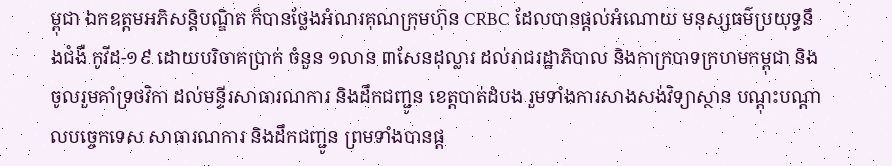ម្ពុជា ឯកឧត្តមអភិសន្តិបណ្ឌិត ក៏បានថ្លែងអំណរគុណក្រុមហ៊ុន CRBC ដែលបានផ្ដល់អំណោយ មនុស្សធម៌ប្រយុទ្ធនឹងជំងឺ កូវីដ-១៩ ដោយបរិចាគប្រាក់ ចំនួន ១លាន ៣សែនដុល្លារ ដល់រាជរដ្ឋាភិបាល និងកាក្របាទក្រហមកម្ពុជា និងចូលរួមគាំទ្រថវិកា ដល់មន្ទីរសាធារណការ និងដឹកជញ្ជូន ខេត្តបាត់ដំបង រួមទាំងការសាងសង់វិទ្យាស្ថាន បណ្តុះបណ្តាលបច្ចេកទេស សាធារណការ និងដឹកជញ្ជូន ព្រមទាំងបានផ្ដ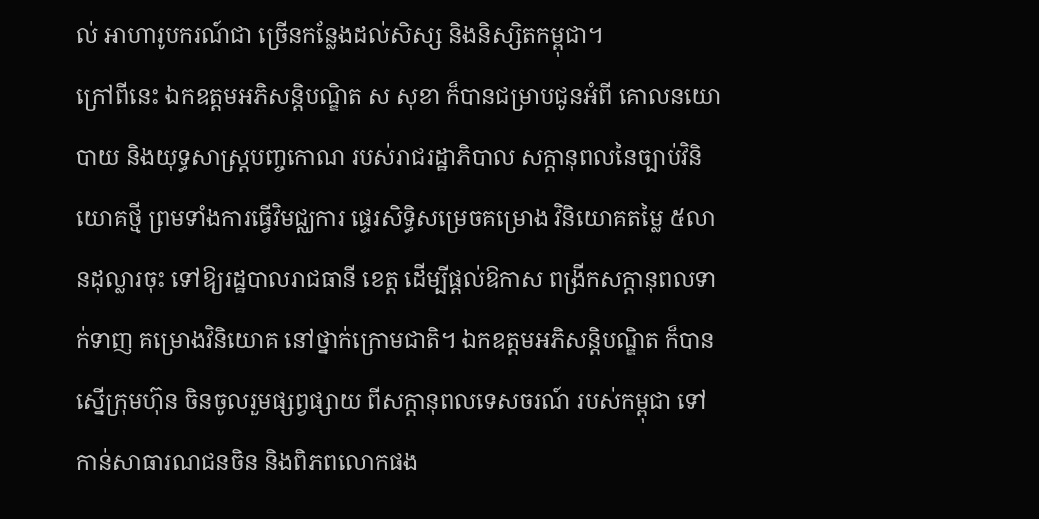ល់ អាហារូបករណ៍ជា ច្រើនកន្លែងដល់សិស្ស និងនិស្សិតកម្ពុជា។
ក្រៅពីនេះ ឯកឧត្តមអភិសន្តិបណ្ឌិត ស សុខា ក៏បានជម្រាបជូនអំពី គោលនយោបាយ និងយុទ្ធសាស្ត្របញ្ចកោណ របស់រាជរដ្ឋាភិបាល សក្ដានុពលនៃច្បាប់វិនិយោគថ្មី ព្រមទាំងការធ្វើវិមជ្ឈការ ផ្ទេរសិទ្ធិសម្រេចគម្រោង វិនិយោគតម្លៃ ៥លានដុល្លារចុះ ទៅឱ្យរដ្ឋបាលរាជធានី ខេត្ត ដើម្បីផ្ដល់ឱកាស ពង្រីកសក្ដានុពលទាក់ទាញ គម្រោងវិនិយោគ នៅថ្នាក់ក្រោមជាតិ។ ឯកឧត្តមអភិសន្តិបណ្ឌិត ក៏បានស្នើក្រុមហ៊ុន ចិនចូលរួមផ្សព្វផ្សាយ ពីសក្ដានុពលទេសចរណ៍ របស់កម្ពុជា ទៅកាន់សាធារណជនចិន និងពិភពលោកផង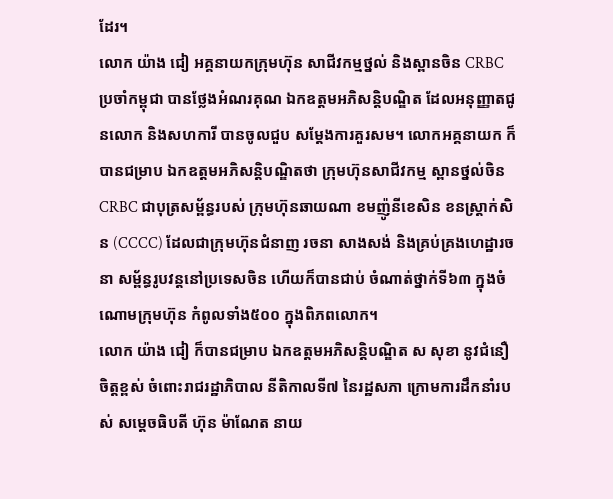ដែរ។
លោក យ៉ាង ជៀ អគ្គនាយកក្រុមហ៊ុន សាជីវកម្មថ្នល់ និងស្ពានចិន CRBC ប្រចាំកម្ពុជា បានថ្លែងអំណរគុណ ឯកឧត្តមអភិសន្តិបណ្ឌិត ដែលអនុញ្ញាតជូនលោក និងសហការី បានចូលជួប សម្ដែងការគួរសម។ លោកអគ្គនាយក ក៏បានជម្រាប ឯកឧត្តមអភិសន្តិបណ្ឌិតថា ក្រុមហ៊ុនសាជីវកម្ម ស្ពានថ្នល់ចិន CRBC ជាបុត្រសម្ព័ន្ធរបស់ ក្រុមហ៊ុនឆាយណា ខមញ៉ូនីខេសិន ខនស្ត្រាក់សិន (CCCC) ដែលជាក្រុមហ៊ុនជំនាញ រចនា សាងសង់ និងគ្រប់គ្រងហេដ្ឋារចនា សម្ព័ន្ធរូបវន្តនៅប្រទេសចិន ហើយក៏បានជាប់ ចំណាត់ថ្នាក់ទី៦៣ ក្នុងចំណោមក្រុមហ៊ុន កំពូលទាំង៥០០ ក្នុងពិភពលោក។
លោក យ៉ាង ជៀ ក៏បានជម្រាប ឯកឧត្តមអភិសន្តិបណ្ឌិត ស សុខា នូវជំនឿចិត្តខ្ពស់ ចំពោះរាជរដ្ឋាភិបាល នីតិកាលទី៧ នៃរដ្ឋសភា ក្រោមការដឹកនាំរបស់ សម្ដេចធិបតី ហ៊ុន ម៉ាណែត នាយ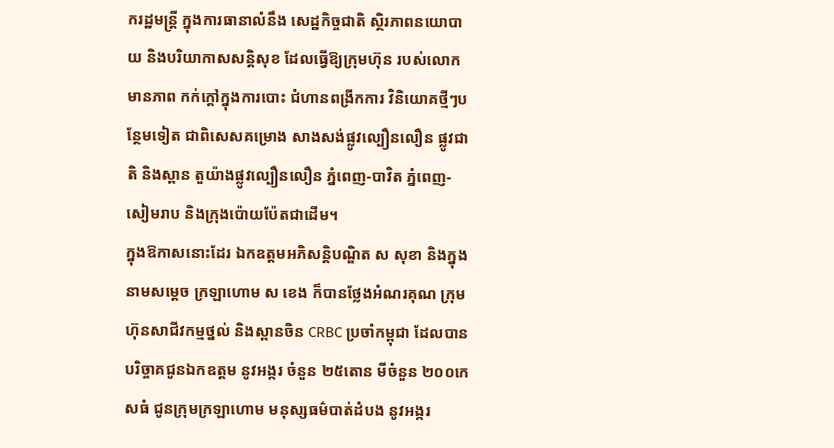ករដ្ឋមន្ត្រី ក្នុងការធានាលំនឹង សេដ្ឋកិច្ចជាតិ ស្ថិរភាពនយោបាយ និងបរិយាកាសសន្តិសុខ ដែលធ្វើឱ្យក្រុមហ៊ុន របស់លោកមានភាព កក់ក្ដៅក្នុងការបោះ ជំហានពង្រីកការ វិនិយោគថ្មីៗបន្ថែមទៀត ជាពិសេសគម្រោង សាងសង់ផ្លូវល្បឿនលឿន ផ្លូវជាតិ និងស្ពាន តួយ៉ាងផ្លូវល្បឿនលឿន ភ្នំពេញ-បាវិត ភ្នំពេញ-សៀមរាប និងក្រុងប៉ោយប៉ែតជាដើម។
ក្នុងឱកាសនោះដែរ ឯកឧត្តមអភិសន្តិបណ្ឌិត ស សុខា និងក្នុងនាមសម្ដេច ក្រឡាហោម ស ខេង ក៏បានថ្លែងអំណរគុណ ក្រុមហ៊ុនសាជីវកម្មថ្នល់ និងស្ពានចិន CRBC ប្រចាំកម្ពុជា ដែលបានបរិច្ចាគជូនឯកឧត្តម នូវអង្ករ ចំនួន ២៥តោន មីចំនួន ២០០កេសធំ ជូនក្រុមក្រឡាហោម មនុស្សធម៌បាត់ដំបង នូវអង្ករ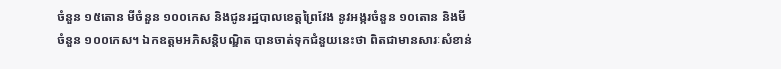ចំនួន ១៥តោន មីចំនួន ១០០កេស និងជូនរដ្ឋបាលខេត្តព្រៃវែង នូវអង្ករចំនួន ១០តោន និងមី ចំនួន ១០០កេស។ ឯកឧត្តមអភិសន្តិបណ្ឌិត បានចាត់ទុកជំនួយនេះថា ពិតជាមានសារៈសំខាន់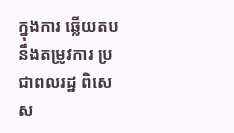ក្នុងការ ឆ្លើយតបនឹងតម្រូវការ ប្រជាពលរដ្ឋ ពិសេស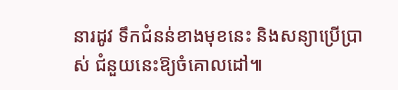នារដូវ ទឹកជំនន់ខាងមុខនេះ និងសន្យាប្រើប្រាស់ ជំនួយនេះឱ្យចំគោលដៅ៕